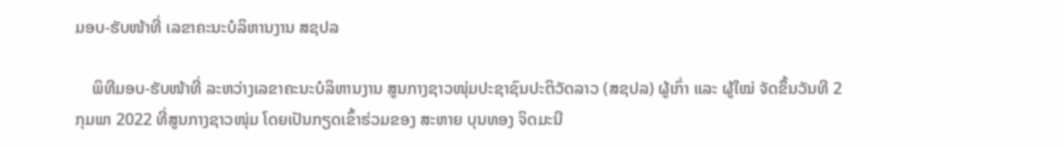ມອບ-ຮັບໜ້າທີ່ ເລຂາຄະນະບໍລິຫານງານ ສຊປລ

    ພິທີມອບ-ຮັບໜ້າທີ່ ລະຫວ່າງເລຂາຄະນະບໍລິຫານງານ ສູນກາງຊາວໜຸ່ມປະຊາຊົນປະຕິວັດລາວ (ສຊປລ) ຜູ້ເກົ່າ ແລະ ຜູ້ໃໝ່ ຈັດຂຶ້ນວັນທີ 2 ກຸມພາ 2022 ທີ່ສູນກາງຊາວໜຸ່ມ ໂດຍເປັນກຽດເຂົ້າຮ່ວມຂອງ ສະຫາຍ ບຸນທອງ ຈິດມະນີ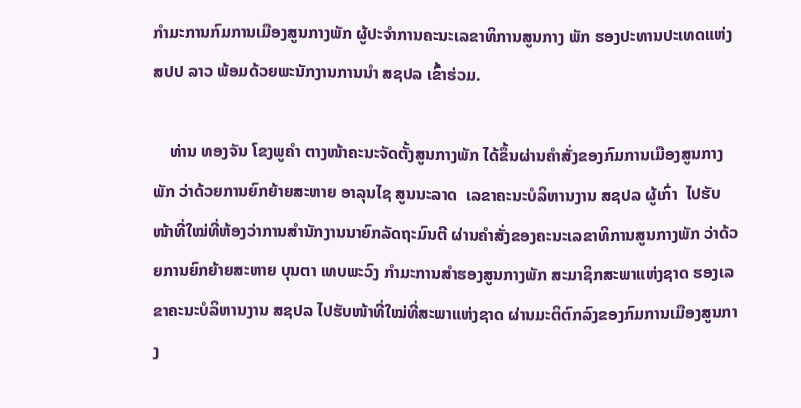ກຳມະການກົມການເມືອງສູນກາງພັກ ຜູ້ປະຈຳການຄະນະເລຂາທິການສູນກາງ ພັກ ຮອງປະທານປະເທດແຫ່ງ ສປປ ລາວ ພ້ອມດ້ວຍພະນັກງານການນຳ ສຊປລ ເຂົ້າຮ່ວມ.

    ທ່ານ ທອງຈັນ ໂຂງພູຄຳ ຕາງໜ້າຄະນະຈັດຕັ້ງສູນກາງພັກ ໄດ້ຂຶ້ນຜ່ານຄຳສັ່ງຂອງກົມການເມືອງສູນກາງພັກ ວ່າດ້ວຍການຍົກຍ້າຍສະຫາຍ ອາລຸນໄຊ ສູນນະລາດ  ເລຂາຄະນະບໍລິຫານງານ ສຊປລ ຜູ້ເກົ່າ  ໄປຮັບໜ້າທີ່ໃໝ່ທີ່ຫ້ອງວ່າການສຳນັກງານນາຍົກລັດຖະມົນຕີ ຜ່ານຄຳສັ່ງຂອງຄະນະເລຂາທິການສູນກາງພັກ ວ່າດ້ວຍການຍົກຍ້າຍສະຫາຍ ບຸນຕາ ເທບພະວົງ ກຳມະການສຳຮອງສູນກາງພັກ ສະມາຊິກສະພາແຫ່ງຊາດ ຮອງເລຂາຄະນະບໍລິຫານງານ ສຊປລ ໄປຮັບໜ້າທີ່ໃໝ່ທີ່ສະພາແຫ່ງຊາດ ຜ່ານມະຕິຕົກລົງຂອງກົມການເມືອງສູນກາງ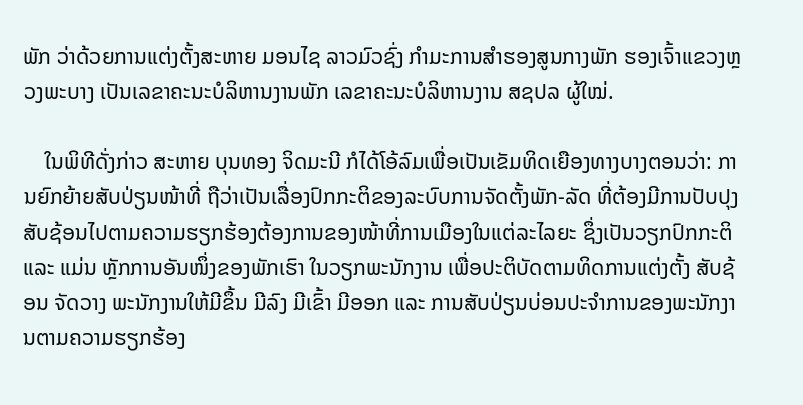ພັກ ວ່າດ້ວຍການແຕ່ງຕັ້ງສະຫາຍ ມອນໄຊ ລາວມົວຊົ່ງ ກຳມະການສຳຮອງສູນກາງພັກ ຮອງເຈົ້າແຂວງຫຼວງພະບາງ ເປັນເລຂາຄະນະບໍລິຫານງານພັກ ເລຂາຄະນະບໍລິຫານງານ ສຊປລ ຜູ້ໃໝ່.

    ໃນພິທີດັ່ງກ່າວ ສະຫາຍ ບຸນທອງ ຈິດມະນີ ກໍໄດ້ໂອ້ລົມເພື່ອເປັນເຂັມທິດເຍືອງທາງບາງຕອນວ່າ: ການຍົກຍ້າຍສັບປ່ຽນໜ້າທີ່ ຖືວ່າເປັນເລື່ອງປົກກະຕິຂອງລະບົບການຈັດຕັ້ງພັກ-ລັດ ທີ່ຕ້ອງມີການປັບປຸງສັບຊ້ອນໄປຕາມຄວາມຮຽກຮ້ອງຕ້ອງການຂອງໜ້າທີ່ການເມືອງໃນແຕ່ລະໄລຍະ ຊຶ່ງເປັນວຽກປົກກະຕິ ແລະ ແມ່ນ ຫຼັກການອັນໜຶ່ງຂອງພັກເຮົາ ໃນວຽກພະນັກງານ ເພື່ອປະຕິບັດຕາມທິດການແຕ່ງຕັ້ງ ສັບຊ້ອນ ຈັດວາງ ພະນັກງານໃຫ້ມີຂຶ້ນ ມີລົງ ມີເຂົ້າ ມີອອກ ແລະ ການສັບປ່ຽນບ່ອນປະຈຳການຂອງພະນັກງານຕາມຄວາມຮຽກຮ້ອງ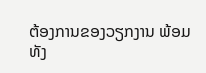ຕ້ອງການຂອງວຽກງານ ພ້ອມທັງ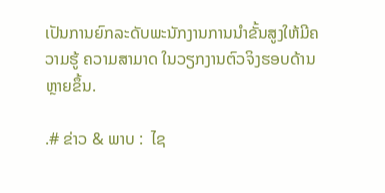ເປັນການຍົກລະດັບພະນັກງານການນຳຂັ້ນສູງໃຫ້ມີຄວາມຮູ້ ຄວາມສາມາດ ໃນວຽກງານຕົວຈິງຮອບດ້ານຫຼາຍຂຶ້ນ.

.# ຂ່າວ & ພາບ :  ໄຊ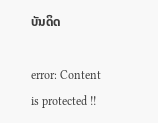ບັນດິດ

error: Content is protected !!